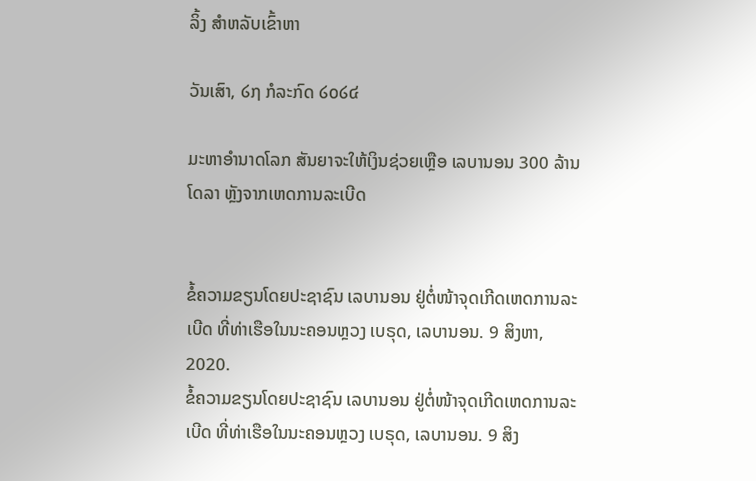ລິ້ງ ສຳຫລັບເຂົ້າຫາ

ວັນເສົາ, ໒໗ ກໍລະກົດ ໒໐໒໔

ມະຫາອຳນາດໂລກ ສັນຍາຈະໃຫ້ເງິນຊ່ວຍເຫຼືອ ເລບານອນ 300 ລ້ານໂດລາ ຫຼັງຈາກເຫດການລະເບີດ


ຂໍ້ຄວາມຂຽນໂດຍປະຊາຊົນ ເລບານອນ ຢູ່ຕໍ່ໜ້າຈຸດເກີດເຫດການລະເບີດ ທີ່ທ່າເຮືອໃນນະຄອນຫຼວງ ເບຣຸດ, ເລບານອນ. 9 ສິງຫາ, 2020.
ຂໍ້ຄວາມຂຽນໂດຍປະຊາຊົນ ເລບານອນ ຢູ່ຕໍ່ໜ້າຈຸດເກີດເຫດການລະເບີດ ທີ່ທ່າເຮືອໃນນະຄອນຫຼວງ ເບຣຸດ, ເລບານອນ. 9 ສິງ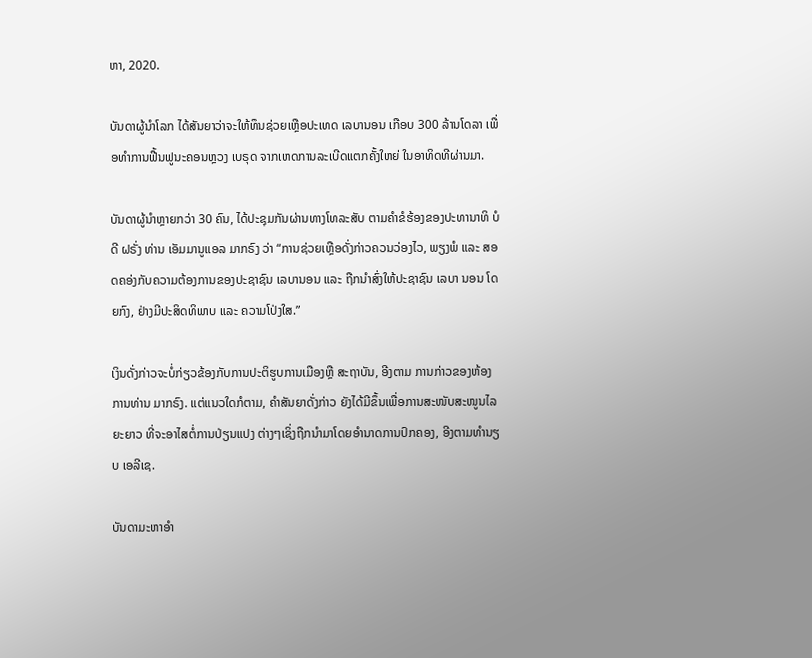ຫາ, 2020.

ບັນດາຜູ້ນຳໂລກ ໄດ້ສັນຍາວ່າຈະໃຫ້ທຶນຊ່ວຍເຫຼືອປະເທດ ເລບານອນ ເກືອບ 300 ລ້ານໂດລາ ເພື່ອທຳການຟື້ນຟູນະຄອນຫຼວງ ເບຣຸດ ຈາກເຫດການລະເບີດແຕກຄັ້ງໃຫຍ່ ໃນອາທິດທີຜ່ານມາ.

ບັນດາຜູ້ນຳຫຼາຍກວ່າ 30 ຄົນ, ໄດ້ປະຊຸມກັນຜ່ານທາງໂທລະສັບ ຕາມຄຳຂໍຮ້ອງຂອງປະທານາທິ ບໍດີ ຝຣັ່ງ ທ່ານ ເອັມມານູແອລ ມາກຣົງ ວ່າ “ການຊ່ວຍເຫຼືອດັ່ງກ່າວຄວນວ່ອງໄວ, ພຽງພໍ ແລະ ສອດຄອ່ງກັບຄວາມຕ້ອງການຂອງປະຊາຊົນ ເລບານອນ ແລະ ຖືກນຳສົ່ງໃຫ້ປະຊາຊົນ ເລບາ ນອນ ໂດຍກົງ, ຢ່າງມີປະສິດທິພາບ ແລະ ຄວາມໂປ່ງໃສ.”

ເງິນດັ່ງກ່າວຈະບໍ່ກ່ຽວຂ້ອງກັບການປະຕິຮູບການເມືອງຫຼື ສະຖາບັນ, ອີງຕາມ ການກ່າວຂອງຫ້ອງ ການທ່ານ ມາກຣົງ. ແຕ່ແນວໃດກໍຕາມ, ຄຳສັນຍາດັ່ງກ່າວ ຍັງໄດ້ມີຂຶ້ນເພື່ອການສະໜັບສະໜູນໄລຍະຍາວ ທີ່ຈະອາໄສຕໍ່ການປ່ຽນແປງ ຕ່າງໆເຊິ່ງຖືກນຳມາໂດຍອຳນາດການປົກຄອງ, ອີງຕາມທຳນຽບ ເອລີເຊ.

ບັນດາມະຫາອຳ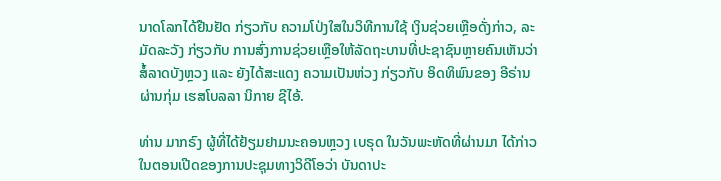ນາດໂລກໄດ້ຢືນຢັດ ກ່ຽວກັບ ຄວາມໂປ່ງໃສໃນວິທີການໃຊ້ ເງິນຊ່ວຍເຫຼືອດັ່ງກ່າວ, ລະມັດລະວັງ ກ່ຽວກັບ ການສົ່ງການຊ່ວຍເຫຼືອໃຫ້ລັດຖະບານທີ່ປະຊາຊົນຫຼາຍຄົນເຫັນວ່າສໍ້ລາດບັງຫຼວງ ແລະ ຍັງໄດ້ສະແດງ ຄວາມເປັນຫ່ວງ ກ່ຽວກັບ ອິດທິພົນຂອງ ອີຣ່ານ ຜ່ານກຸ່ມ ເຮສໂບລລາ ນິກາຍ ຊີໄອ້.

ທ່ານ ມາກຣົງ ຜູ້ທີ່ໄດ້ຢ້ຽມຢາມນະຄອນຫຼວງ ເບຣຸດ ໃນວັນພະຫັດທີ່ຜ່ານມາ ໄດ້ກ່າວ ໃນຕອນເປີດຂອງການປະຊຸມທາງວິດີໂອວ່າ ບັນດາປະ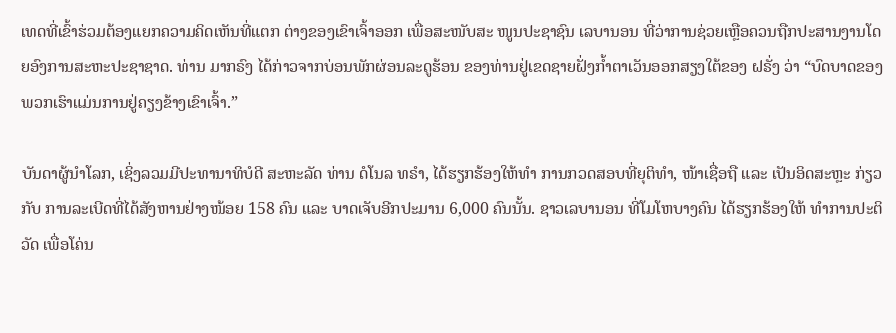ເທດທີ່ເຂົ້າຮ່ວມຕ້ອງແຍກຄວາມຄິດເຫັນທີ່ແຕກ ຕ່າງຂອງເຂົາເຈົ້າອອກ ເພື່ອສະໜັບສະ ໜູນປະຊາຊົນ ເລບານອນ ທີ່ວ່າການຊ່ວຍເຫຼືອຄວນຖືກປະສານງານໂດຍອົງການສະຫະປະຊາຊາດ. ທ່ານ ມາກຣົງ ໄດ້ກ່າວຈາກບ່ອນພັກຜ່ອນລະດູຮ້ອນ ຂອງທ່ານຢູ່ເຂດຊາຍຝັ່ງກໍ້າຕາເວັນອອກສຽງໃຕ້ຂອງ ຝຣັ່ງ ວ່າ “ບົດບາດຂອງພວກເຮົາແມ່ນການຢູ່ຄຽງຂ້າງເຂົາເຈົ້າ.”

ບັນດາຜູ້ນຳໂລກ, ເຊິ່ງລວມມີປະທານາທິບໍດີ ສະຫະລັດ ທ່ານ ດໍໂນລ ທຣຳ, ໄດ້ຮຽກຮ້ອງໃຫ້ທຳ ການກວດສອບທີ່ຍຸຕິທຳ, ໜ້າເຊື່ອຖື ແລະ ເປັນອິດສະຫຼະ ກ່ຽວກັບ ການລະເບີດທີ່ໄດ້ສັງຫານຢ່າງໜ້ອຍ 158 ຄົນ ແລະ ບາດເຈັບອີກປະມານ 6,000 ຄົນນັ້ນ. ຊາວເລບານອນ ທີ່ໂມໂຫບາງຄົນ ໄດ້ຮຽກຮ້ອງໃຫ້ ທຳການປະຕິວັດ ເພື່ອໂຄ່ນ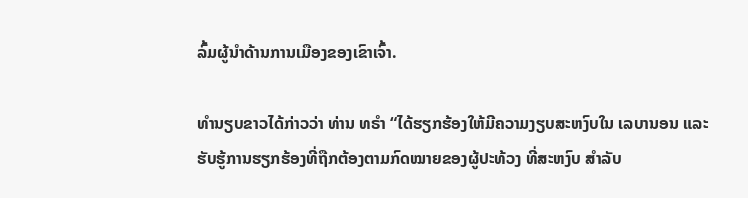ລົ້ມຜູ້ນຳດ້ານການເມືອງຂອງເຂົາເຈົ້າ.

ທຳນຽບຂາວໄດ້ກ່າວວ່າ ທ່ານ ທຣຳ “ໄດ້ຮຽກຮ້ອງໃຫ້ມີຄວາມງຽບສະຫງົບໃນ ເລບານອນ ແລະ ຮັບຮູ້ການຮຽກຮ້ອງທີ່ຖືກຕ້ອງຕາມກົດໝາຍຂອງຜູ້ປະທ້ວງ ທີ່ສະຫງົບ ສຳລັບ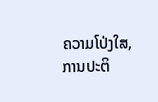ຄວາມໂປ່ງໃສ, ການປະຕິ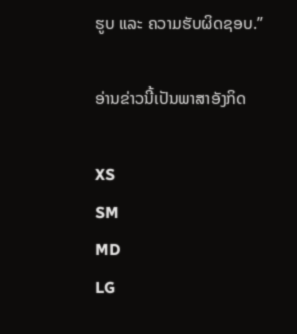ຮູບ ແລະ ຄວາມຮັບຜິດຊອບ.”

ອ່ານຂ່າວນີ້ເປັນພາສາອັງກິດ

XS
SM
MD
LG